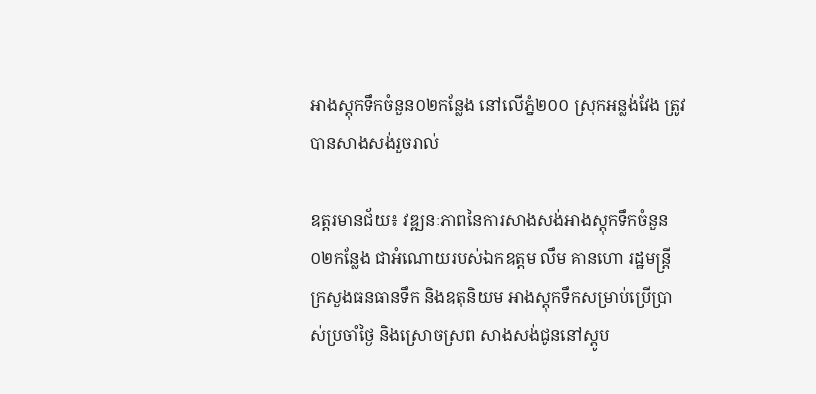អាងស្តុកទឹកចំនួន០២កន្លែង នៅលើភ្នំ២០០ ស្រុកអន្លង់វែង ត្រូវបានសាងសង់រួចរាល់

ឧត្តរមានជ័យ៖ វឌ្ឍនៈភាពនៃការសាងសង់អាងស្តុកទឹកចំនួន ០២កន្លែង ជាអំណោយរបស់ឯកឧត្តម លឹម គានហោ រដ្ឋមន្រ្តីក្រសួងធនធានទឹក និងឧតុនិយម អាងស្តុកទឹកសម្រាប់ប្រើប្រាស់ប្រចាំថ្ងៃ និងស្រោចស្រព សាងសង់ជូននៅស្ដូប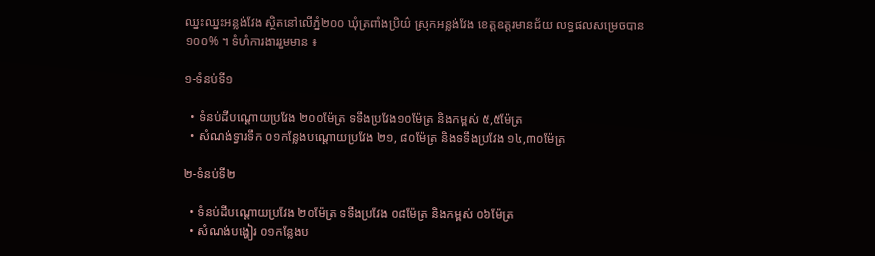ឈ្នះឈ្នះអន្លង់វែង ស្ថិតនៅលើភ្នំ២០០ ឃុំត្រពាំងប្រិយ៌ ស្រុកអន្លង់វែង ខេត្តឧត្តរមានជ័យ លទ្ធផលសម្រេចបាន ១០០% ។ ទំហំការងាររួមមាន ៖

១-ទំនប់ទី១

  • ទំនប់ដីបណ្ដោយប្រវែង ២០០ម៉ែត្រ ទទឹងប្រវែង១០ម៉ែត្រ និងកម្ពស់ ៥,៥ម៉ែត្រ
  • សំណង់ទ្វារទឹក ០១កន្លែងបណ្ដោយប្រវែង ២១, ៨០ម៉ែត្រ និងទទឹងប្រវែង ១៤,៣០ម៉ែត្រ

២-ទំនប់ទី២

  • ទំនប់ដីបណ្ដោយប្រវែង ២០ម៉ែត្រ ទទឹងប្រវែង ០៨ម៉ែត្រ និងកម្ពស់ ០៦ម៉ែត្រ
  • សំណង់បង្ហៀរ ០១កន្លែងប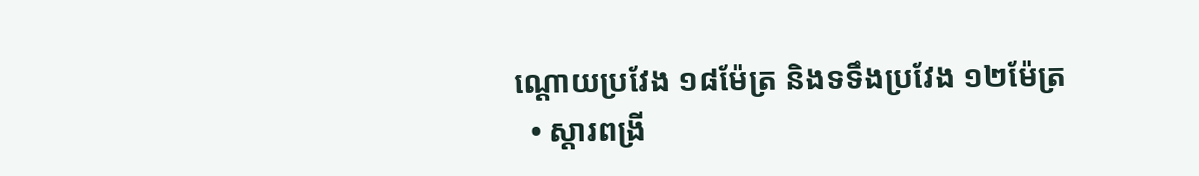ណ្ដោយប្រវែង ១៨ម៉ែត្រ និងទទឹងប្រវែង ១២ម៉ែត្រ
  • ស្ដារពង្រី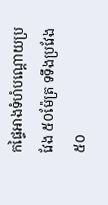កផ្ទៃអាងទំហំបណ្ដោយប្រវែង ៥០ម៉ែត្រ ទទឹងប្រវែង ៥០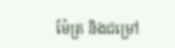ម៉ែត្រ និងជម្រៅ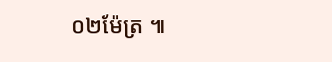០២ម៉ែត្រ ៕